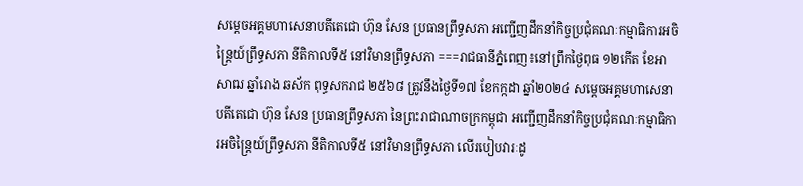សម្តេចអគ្គមហាសេនាបតីតេជោ ហ៊ុន សែន ប្រធានព្រឹទ្ធសភា អញ្ជើញដឹកនាំកិច្ចប្រជុំគណៈកម្មាធិការអចិន្ត្រៃយ៍ព្រឹទ្ធសភា នីតិកាលទី៥ នៅវិមានព្រឹទ្ធសភា ===រាជធានីភ្នំពេញ៖នៅព្រឹកថ្ងៃពុធ ១២កើត ខែអាសាឍ ឆ្នាំរោង ឆស័ក ពុទ្ធសករាជ ២៥៦៨ ត្រូវនឹងថ្ងៃទី១៧ ខែកក្កដា ឆ្នាំ២០២៤ សម្តេចអគ្គមហាសេនាបតីតេជោ ហ៊ុន សែន ប្រធានព្រឹទ្ធសភា នៃព្រះរាជាណាចក្រកម្ពុជា អញ្ជើញដឹកនាំកិច្ចប្រជុំគណៈកម្មាធិការអចិន្ត្រៃយ៍ព្រឹទ្ធសភា នីតិកាលទី៥ នៅវិមានព្រឹទ្ធសភា លើរបៀបវារៈដូ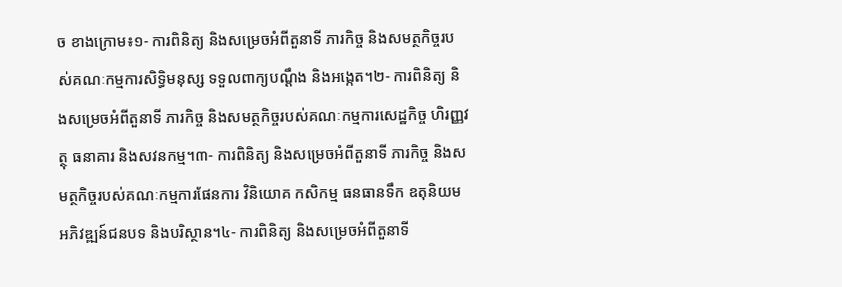ច ខាងក្រោម៖១- ការពិនិត្យ និងសម្រេចអំពីតួនាទី ភារកិច្ច និងសមត្ថកិច្ចរបស់គណៈកម្មការសិទិ្ធមនុស្ស ទទួលពាក្យបណ្ដឹង និងអង្កេត។២- ការពិនិត្យ និងសម្រេចអំពីតួនាទី ភារកិច្ច និងសមត្ថកិច្ចរបស់គណៈកម្មការសេដ្ឋកិច្ច ហិរញ្ញវត្ថុ ធនាគារ និងសវនកម្ម។៣- ការពិនិត្យ និងសម្រេចអំពីតួនាទី ភារកិច្ច និងសមត្ថកិច្ចរបស់គណៈកម្មការផែនការ វិនិយោគ កសិកម្ម ធនធានទឹក ឧតុនិយម អភិវឌ្ឍន៍ជនបទ និងបរិស្ថាន។៤- ការពិនិត្យ និងសម្រេចអំពីតួនាទី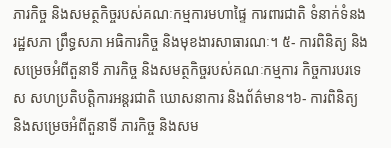ភារកិច្ច និងសមត្ថកិច្ចរបស់គណៈកម្មការមហាផ្ទៃ ការពារជាតិ ទំនាក់ទំនងរដ្ឋសភា ព្រឹទ្ធសភា អធិការកិច្ច និងមុខងារសាធារណៈ។ ៥- ការពិនិត្យ និងសម្រេចអំពីតួនាទី ភារកិច្ច និងសមត្ថកិច្ចរបស់គណៈកម្មការ កិច្ចការបរទេស សហប្រតិបត្តិការអន្តរជាតិ ឃោសនាការ និងព័ត៌មាន។៦- ការពិនិត្យ និងសម្រេចអំពីតួនាទី ភារកិច្ច និងសម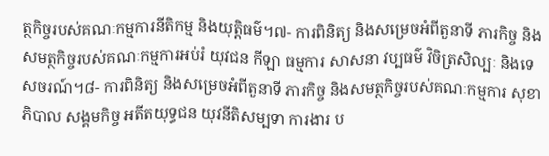ត្ថកិច្ចរបស់គណៈកម្មការនីតិកម្ម និងយុត្តិធម៌។៧- ការពិនិត្យ និងសម្រេចអំពីតួនាទី ភារកិច្ច និងសមត្ថកិច្ចរបស់គណៈកម្មការអប់រំ យុវជន កីឡា ធម្មការ សាសនា វប្បធម៌ វិចិត្រសិល្បៈ និងទេសចរណ៍។៨- ការពិនិត្យ និងសម្រេចអំពីតួនាទី ភារកិច្ច និងសមត្ថកិច្ចរបស់គណៈកម្មការ សុខាភិបាល សង្គមកិច្ច អតីតយុទ្ធជន យុវនីតិសម្បទា ការងារ ប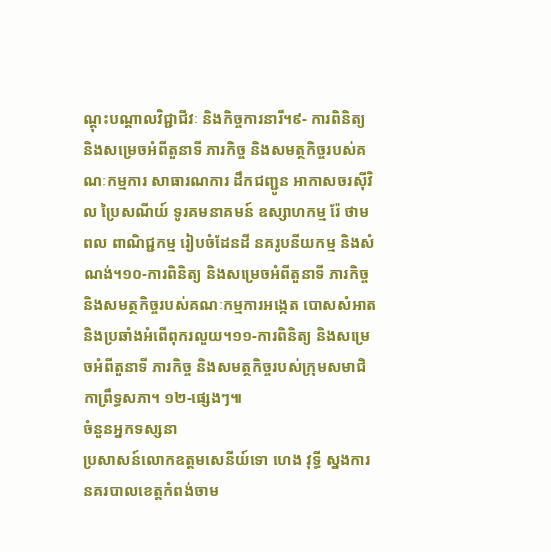ណ្តុះបណ្តាលវិជ្ជាជីវៈ និងកិច្ចការនារី។៩- ការពិនិត្យ និងសម្រេចអំពីតួនាទី ភារកិច្ច និងសមត្ថកិច្ចរបស់គណៈកម្មការ សាធារណការ ដឹកជញ្ជូន អាកាសចរស៊ីវិល ប្រៃសណីយ៍ ទូរគមនាគមន៍ ឧស្សាហកម្ម រ៉ែ ថាមពល ពាណិជ្ជកម្ម រៀបចំដែនដី នគរូបនីយកម្ម និងសំណង់។១០-ការពិនិត្យ និងសម្រេចអំពីតួនាទី ភារកិច្ច និងសមត្ថកិច្ចរបស់គណៈកម្មការអង្កេត បោសសំអាត និងប្រឆាំងអំពើពុករលួយ។១១-ការពិនិត្យ និងសម្រេចអំពីតួនាទី ភារកិច្ច និងសមត្ថកិច្ចរបស់ក្រុមសមាជិកាព្រឹទ្ធសភា។ ១២-ផ្សេងៗ៕
ចំនួនអ្នកទស្សនា
ប្រសាសន៍លោកឧត្តមសេនីយ៍ទោ ហេង វុទ្ធី ស្នងការនគរបាលខេត្តកំពង់ចាម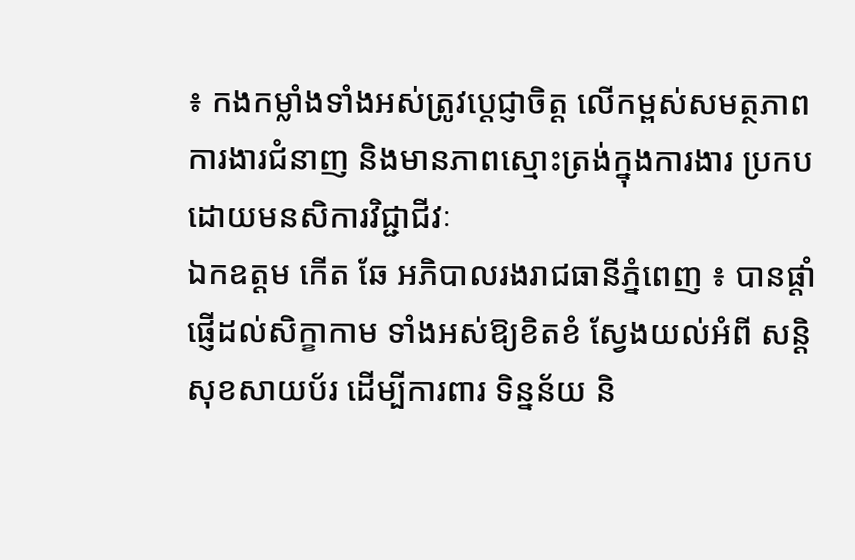៖ កងកម្លាំងទាំងអស់ត្រូវប្ដេជ្ញាចិត្ត លើកម្ពស់សមត្ថភាពការងារជំនាញ និងមានភាពស្មោះត្រង់ក្នុងការងារ ប្រកបដោយមនសិការវិជ្ជាជីវៈ
ឯកឧត្តម កើត ឆែ អភិបាលរងរាជធានីភ្នំពេញ ៖ បានផ្តាំផ្ញើដល់សិក្ខាកាម ទាំងអស់ឱ្យខិតខំ ស្វែងយល់អំពី សន្តិសុខសាយប័រ ដើម្បីការពារ ទិន្នន័យ និ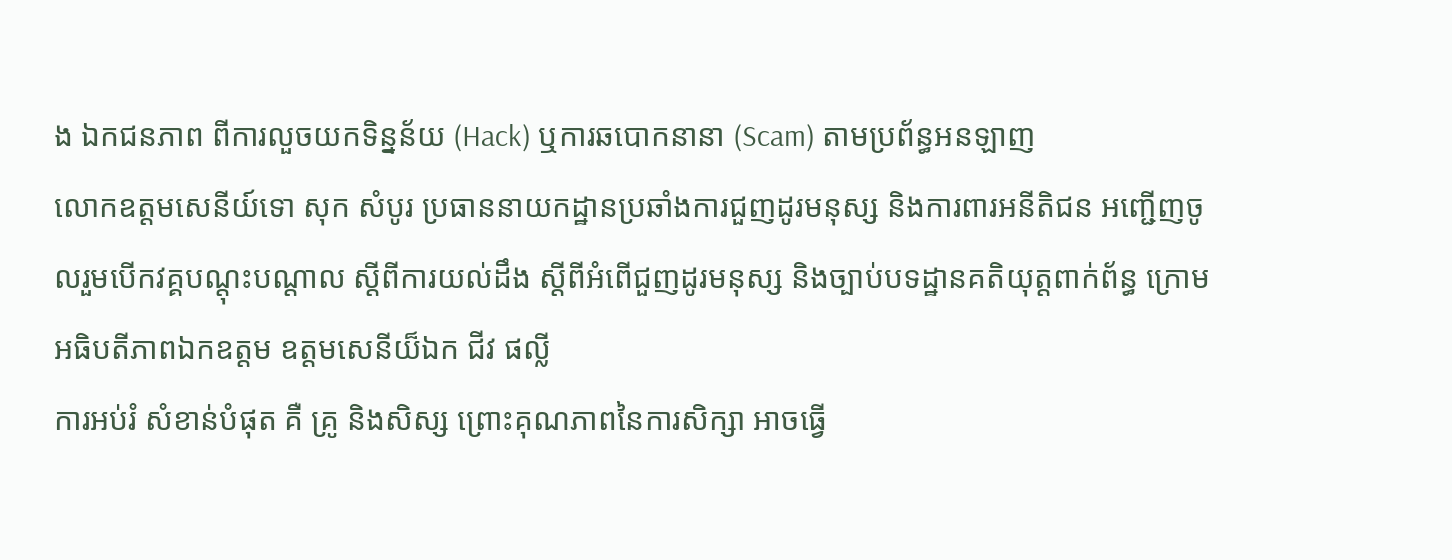ង ឯកជនភាព ពីការលួចយកទិន្នន័យ (Hack) ឬការឆបោកនានា (Scam) តាមប្រព័ន្ធអនឡាញ
លោកឧត្តមសេនីយ៍ទោ សុក សំបូរ ប្រធាននាយកដ្ឋានប្រឆាំងការជួញដូរមនុស្ស និងការពារអនីតិជន អញ្ជើញចូលរួមបើកវគ្គបណ្តុះបណ្តាល ស្តីពីការយល់ដឹង ស្តីពីអំពើជួញដូរមនុស្ស និងច្បាប់បទដ្ឋានគតិយុត្តពាក់ព័ន្ធ ក្រោមអធិបតីភាពឯកឧត្តម ឧត្តមសេនីយ៏ឯក ជីវ ផល្លី
ការអប់រំ សំខាន់បំផុត គឺ គ្រូ និងសិស្ស ព្រោះគុណភាពនៃការសិក្សា អាចធ្វើ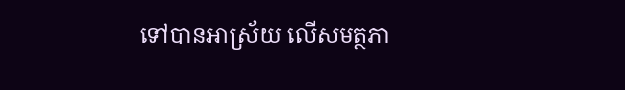ទៅបានអាស្រ័យ លើសមត្ថភា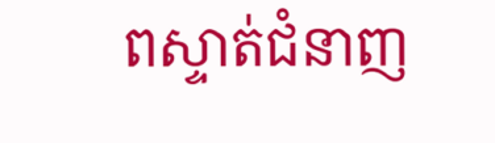ពស្ទាត់ជំនាញ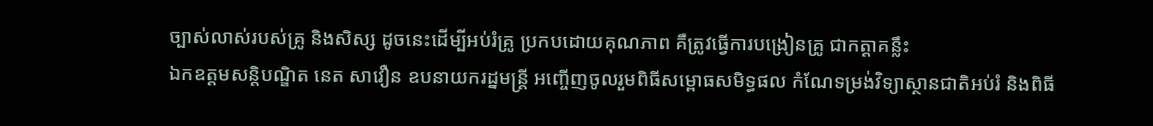ច្បាស់លាស់របស់គ្រូ និងសិស្ស ដូចនេះដើម្បីអប់រំគ្រូ ប្រកបដោយគុណភាព គឺត្រូវធ្វើការបង្រៀនគ្រូ ជាកត្តាគន្លឹះ
ឯកឧត្តមសន្តិបណ្ឌិត នេត សាវឿន ឧបនាយករដ្នមន្ត្រី អញ្ចើញចូលរួមពិធីសម្ពោធសមិទ្ធផល កំណែទម្រង់វិទ្យាស្ថានជាតិអប់រំ និងពិធី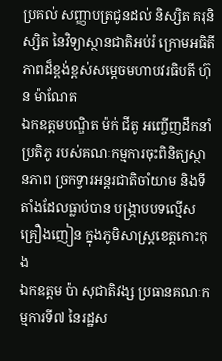ប្រគល់ សញ្ញាបត្រជូនដល់ និស្សិត គរុនិស្សិត នៃវិទ្យាស្ថានជាតិអប់រំ ក្រោមអធិតីភាពដ៏ខ្ពង់ខ្ពស់សម្ដេចមហាបវរធិបតី ហ៊ុន ម៉ាណែត
ឯកឧត្តមបណ្ឌិត ម៉ក់ ជីតូ អញ្ចើញដឹកនាំប្រតិភូ របស់គណៈកម្មការចុះពិនិត្យស្ថានភាព ច្រកទ្វារអន្តរជាតិចាំយាម និងទីតាំងដែលធ្លាប់បាន បង្ក្រាបបទល្មើសគ្រឿងញៀន ក្នុងភូមិសាស្ត្រខេត្តកោះកុង
ឯកឧត្តម ប៉ា សុជាតិវង្ស ប្រធានគណៈកម្មការទី៧ នៃរដ្ឋស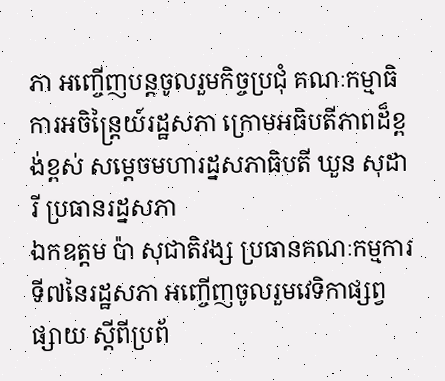ភា អញ្ចើញបន្តចូលរួមកិច្ចប្រជុំ គណៈកម្មាធិការអចិន្រ្តៃយ៍រដ្ឋសភា ក្រោមអធិបតីភាពដ៏ខ្ពង់ខ្ពស់ សម្ដេចមហារដ្នសភាធិបតី ឃួន សុដារី ប្រធានរដ្នសភា
ឯកឧត្តម ប៉ា សុជាតិវង្ស ប្រធានគណៈកម្មការទី៧នៃរដ្ឋសភា អញ្ចើញចូលរួមវេទិកាផ្សព្វផ្សាយ ស្ដីពីប្រព័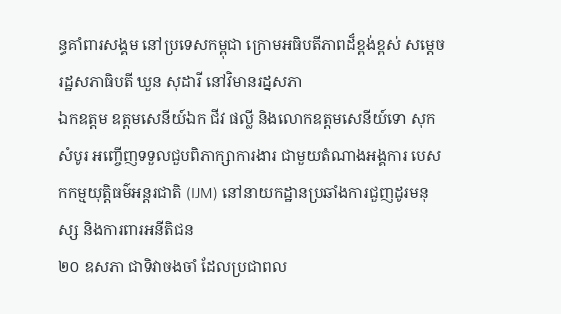ន្ធគាំពារសង្គម នៅប្រទេសកម្ពុជា ក្រោមអធិបតីភាពដ៏ខ្ពង់ខ្ពស់ សម្តេចរដ្ឋសភាធិបតី ឃួន សុដារី នៅវិមានរដ្នសភា
ឯកឧត្តម ឧត្តមសេនីយ៍ឯក ជីវ ផល្លី និងលោកឧត្តមសេនីយ៍ទោ សុក សំបូរ អញ្ចើញទទួលជួបពិភាក្សាការងារ ជាមួយតំណាងអង្គការ បេសកកម្មយុត្តិធម៌អន្តរជាតិ (IJM) នៅនាយកដ្ឋានប្រឆាំងការជួញដូរមនុស្ស និងការពារអនីតិជន
២០ ឧសភា ជាទិវាចងចាំ ដែលប្រជាពល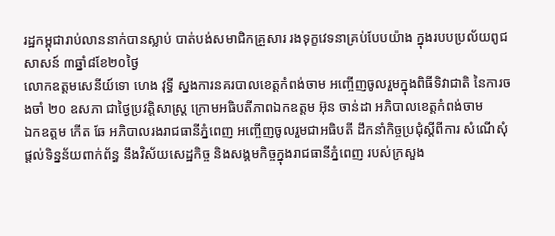រដ្ឋកម្ពុជារាប់លាននាក់បានស្លាប់ បាត់បង់សមាជិកគ្រួសារ រងទុក្ខវេទនាគ្រប់បែបយ៉ាង ក្នុងរបបប្រល័យពូជសាសន៍ ៣ឆ្នាំ៨ខែ២០ថ្ងៃ
លោកឧត្តមសេនីយ៍ទោ ហេង វុទ្ធី ស្នងការនគរបាលខេត្តកំពង់ចាម អញ្ចើញចូលរួមក្នុងពិធីទិវាជាតិ នៃការចងចាំ ២០ ឧសភា ជាថ្ងៃប្រវត្តិសាស្ត្រ ក្រោមអធិបតីភាពឯកឧត្តម អ៊ុន ចាន់ដា អភិបាលខេត្តកំពង់ចាម
ឯកឧត្តម កើត ឆែ អភិបាលរងរាជធានីភ្នំពេញ អញ្ចើញចូលរួមជាអធិបតី ដឹកនាំកិច្ចប្រជុំស្តីពីការ សំណើសុំផ្តល់ទិន្នន័យពាក់ព័ន្ធ នឹងវិស័យសេដ្ឋកិច្ច និងសង្គមកិច្ចក្នុងរាជធានីភ្នំពេញ របស់ក្រសួង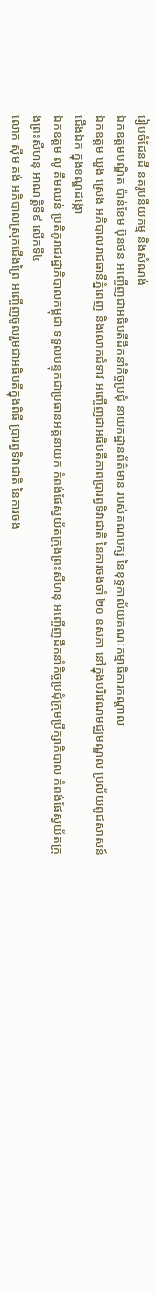រៀបចំដែនដី នគរូបនីយកម្ម និងសំណង់
ឯកឧត្តមបណ្ឌិត ប៉ាន់ខែម ប៊ុនថន អញ្ចើញជាអធិបតីដឹកនាំកិច្ចប្រជុំ នាយកដ្ឋានព័ត៌មាន របស់គណបក្ស នៃខុទ្ទកាល័យគណៈកម្មាធិការកណ្តាល
ឯកឧត្តម ឃួង ស្រេង អភិបាលរាជធានីភ្នំពេញ និងលោកជំទាវ អញ្ចើញជាអធិបតីភាពប្រារព្វទិវាជាតិ នៃការចងចាំ ២០ ឧសភា នៅក្នុងបរិវេណមជ្ឈមណ្ឌល ប្រល័យពូជសាសន៍ជើងឯក ក្នុងខណ្ឌដង្កោ
ឯកឧត្តម លូ គឹមឈន់ ប្រតិភូរាជរដ្ឋាភិបាលកម្ពុជា ទទួលបន្ទុកជាប្រធានអគ្គនាយក កំពង់ផែស្វយ័តក្រុងព្រះសីហនុ អញ្ចើញដឹកនាំកិច្ចប្រជុំក្រុមប្រឹក្សាភិបាល កំពង់ផែស្វយ័តក្រុងព្រះសីហនុ អាណត្តិទី៩ លើកទី៤
លោក ស៊ីម គង់ អភិបាលស្រុកជើងព្រៃ អញ្ចើញចូលរួមជាអធិបតីក្នុងពិធី ប្រារព្វទិវាជាតិ នៃការចង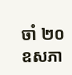ចាំ ២០ ឧសភា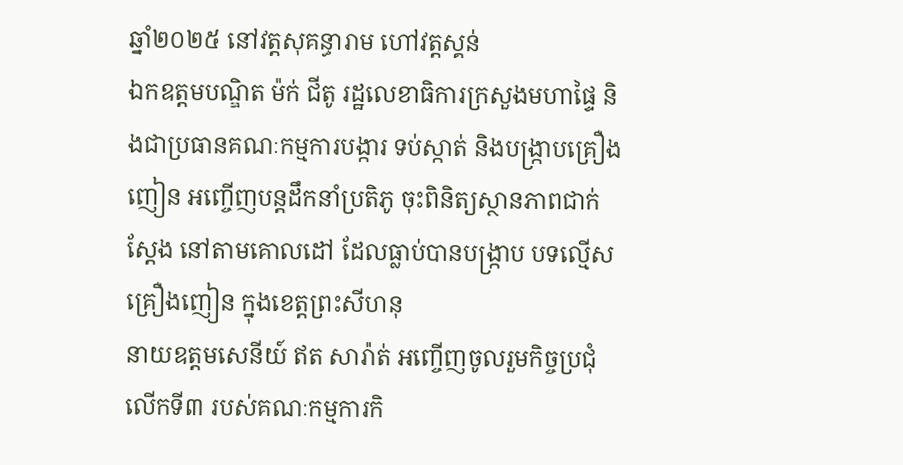ឆ្នាំ២០២៥ នៅវត្តសុគន្ធារាម ហៅវត្តស្គន់
ឯកឧត្តមបណ្ឌិត ម៉ក់ ជីតូ រដ្ឋលេខាធិការក្រសួងមហាផ្ទៃ និងជាប្រធានគណៈកម្មការបង្ការ ទប់ស្កាត់ និងបង្ក្រាបគ្រឿងញៀន អញ្ចើញបន្តដឹកនាំប្រតិភូ ចុះពិនិត្យស្ថានភាពជាក់ស្តែង នៅតាមគោលដៅ ដែលធ្លាប់បានបង្ក្រាប បទល្មើសគ្រឿងញៀន ក្នុងខេត្តព្រះសីហនុ
នាយឧត្តមសេនីយ៍ ឥត សារ៉ាត់ អញ្ចើញចូលរួមកិច្ចប្រជុំលើកទី៣ របស់គណៈកម្មការកិ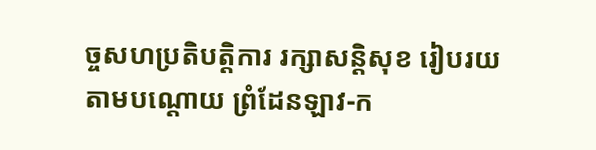ច្ចសហប្រតិបត្តិការ រក្សាសន្តិសុខ រៀបរយតាមបណ្ដោយ ព្រំដែនឡាវ-ក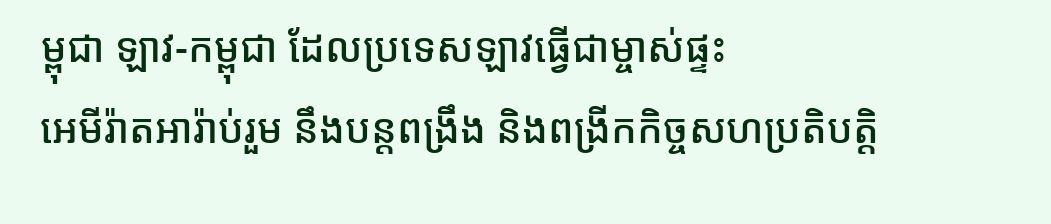ម្ពុជា ឡាវ-កម្ពុជា ដែលប្រទេសឡាវធ្វើជាម្ចាស់ផ្ទះ
អេមីរ៉ាតអារ៉ាប់រួម នឹងបន្តពង្រឹង និងពង្រីកកិច្ចសហប្រតិបត្តិ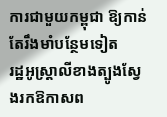ការជាមួយកម្ពុជា ឱ្យកាន់តែរឹងមាំបន្ថែមទៀត
រដ្ឋអូស្ត្រាលីខាងត្បូងស្វែងរកឱកាសព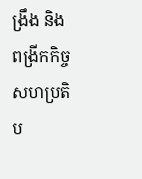ង្រឹង និងពង្រីកកិច្ចសហប្រតិប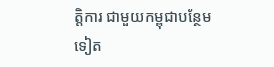ត្តិការ ជាមួយកម្ពុជាបន្ថែមទៀត